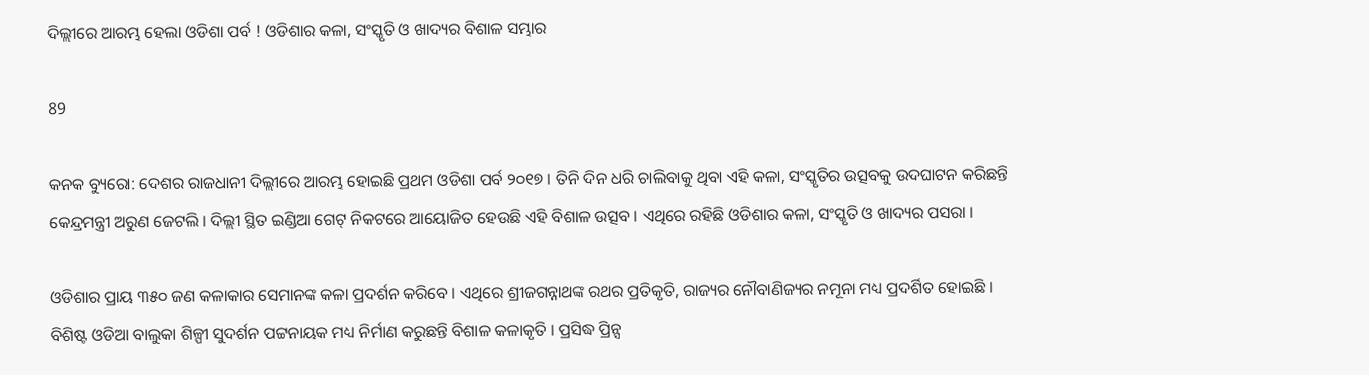ଦିଲ୍ଲୀରେ ଆରମ୍ଭ ହେଲା ଓଡିଶା ପର୍ବ ! ଓଡିଶାର କଳା, ସଂସ୍କୃତି ଓ ଖାଦ୍ୟର ବିଶାଳ ସମ୍ଭାର

89

କନକ ବ୍ୟୁରୋ: ଦେଶର ରାଜଧାନୀ ଦିଲ୍ଲୀରେ ଆରମ୍ଭ ହୋଇଛି ପ୍ରଥମ ଓଡିଶା ପର୍ବ ୨୦୧୭ । ତିନି ଦିନ ଧରି ଚାଲିବାକୁ ଥିବା ଏହି କଳା, ସଂସ୍କୃତିର ଉତ୍ସବକୁ ଉଦଘାଟନ କରିଛନ୍ତି କେନ୍ଦ୍ରମନ୍ତ୍ରୀ ଅରୁଣ ଜେଟଲି । ଦିଲ୍ଲୀ ସ୍ଥିତ ଇଣ୍ଡିଆ ଗେଟ୍ ନିକଟରେ ଆୟୋଜିତ ହେଉଛି ଏହି ବିଶାଳ ଉତ୍ସବ । ଏଥିରେ ରହିଛି ଓଡିଶାର କଳା, ସଂସ୍କୃତି ଓ ଖାଦ୍ୟର ପସରା ।

ଓଡିଶାର ପ୍ରାୟ ୩୫୦ ଜଣ କଳାକାର ସେମାନଙ୍କ କଳା ପ୍ରଦର୍ଶନ କରିବେ । ଏଥିରେ ଶ୍ରୀଜଗନ୍ନାଥଙ୍କ ରଥର ପ୍ରତିକୃତି, ରାଜ୍ୟର ନୌବାଣିଜ୍ୟର ନମୂନା ମଧ୍ୟ ପ୍ରଦର୍ଶିତ ହୋଇଛି । ବିଶିଷ୍ଟ ଓଡିଆ ବାଲୁକା ଶିଳ୍ପୀ ସୁଦର୍ଶନ ପଟ୍ଟନାୟକ ମଧ୍ୟ ନିର୍ମାଣ କରୁଛନ୍ତି ବିଶାଳ କଳାକୃତି । ପ୍ରସିଦ୍ଧ ପ୍ରିନ୍ସ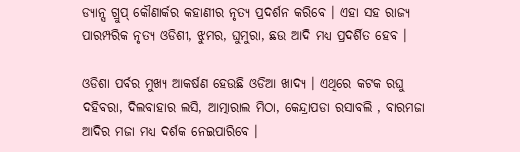ଡ୍ୟାନ୍ସ ଗ୍ରୁପ୍ କୌଣାର୍କର କହାଣୀର ନୃତ୍ୟ ପ୍ରଦର୍ଶନ କରିବେ । ଏହା ସହ ରାଜ୍ୟ ପାରମ୍ପରିକ ନୃତ୍ୟ ଓଡିଶୀ, ଝୁମର, ଘୁମୁରା, ଛଉ ଆଦି ମଧ୍ୟ ପ୍ରଦର୍ଶିତ ହେବ ।

ଓଡିଶା ପର୍ବର ମୁଖ୍ୟ ଆକର୍ଷଣ ହେଉଛି ଓଡିଆ ଖାଦ୍ୟ । ଏଥିରେ କଟକ ରଘୁ ଦହିବରା, ଦିଲବାହାର ଲସି, ଆତ୍ମାରାଲ ମିଠା, କେନ୍ଦ୍ରାପଡା ରସାବଲି , ବାରମଜା ଆଦିର ମଜା ମଧ୍ୟ ଦର୍ଶକ ନେଇପାରିବେ ।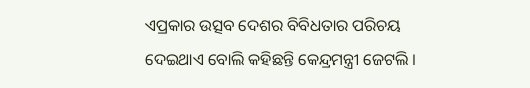ଏପ୍ରକାର ଉତ୍ସବ ଦେଶର ବିବିଧତାର ପରିଚୟ ଦେଇଥାଏ ବୋଲି କହିଛନ୍ତି କେନ୍ଦ୍ରମନ୍ତ୍ରୀ ଜେଟଲି ।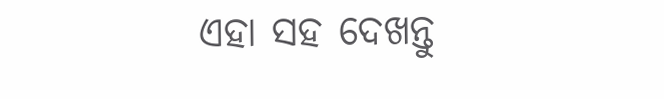ଏହା ସହ ଦେଖନ୍ତୁ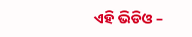ଏହି ଭିଡିଓ –